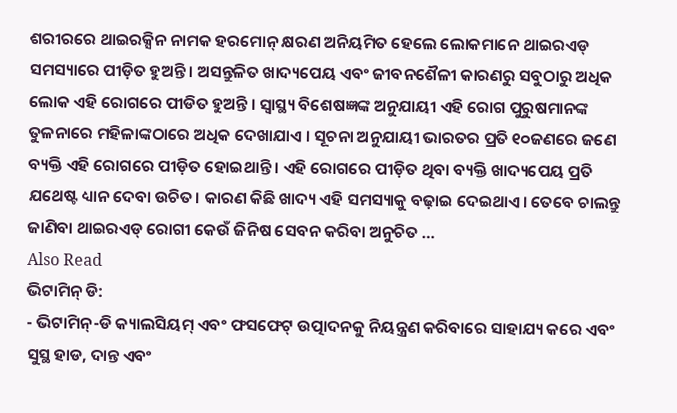ଶରୀରରେ ଥାଇରକ୍ସିନ ନାମକ ହରମୋନ୍ କ୍ଷରଣ ଅନିୟମିତ ହେଲେ ଲୋକମାନେ ଥାଇରଏଡ୍ ସମସ୍ୟାରେ ପୀଡ଼ିତ ହୁଅନ୍ତି । ଅସନ୍ତୁଳିତ ଖାଦ୍ୟପେୟ ଏବଂ ଜୀବନଶୈଳୀ କାରଣରୁ ସବୁଠାରୁ ଅଧିକ ଲୋକ ଏହି ରୋଗରେ ପୀଡିତ ହୁଅନ୍ତି । ସ୍ୱାସ୍ଥ୍ୟ ବିଶେଷଜ୍ଞଙ୍କ ଅନୁଯାୟୀ ଏହି ରୋଗ ପୁରୁଷମାନଙ୍କ ତୁଳନାରେ ମହିଳାଙ୍କଠାରେ ଅଧିକ ଦେଖାଯାଏ । ସୂଚନା ଅନୁଯାୟୀ ଭାରତର ପ୍ରତି ୧୦ଜଣରେ ଜଣେ ବ୍ୟକ୍ତି ଏହି ରୋଗରେ ପୀଡ଼ିତ ହୋଇଥାନ୍ତି । ଏହି ରୋଗରେ ପୀଡ଼ିତ ଥିବା ବ୍ୟକ୍ତି ଖାଦ୍ୟପେୟ ପ୍ରତି ଯଥେଷ୍ଟ ଧ୍ୟାନ ଦେବା ଉଚିତ। କାରଣ କିଛି ଖାଦ୍ୟ ଏହି ସମସ୍ୟାକୁ ବଢ଼ାଇ ଦେଇଥାଏ। ତେବେ ଚାଲନ୍ତୁ ଜାଣିବା ଥାଇରଏଡ୍ ରୋଗୀ କେଉଁ ଜିନିଷ ସେବନ କରିବା ଅନୁଚିତ …
Also Read
ଭିଟାମିନ୍ ଡି:
- ଭିଟାମିନ୍-ଡି କ୍ୟାଲସିୟମ୍ ଏବଂ ଫସଫେଟ୍ ଉତ୍ପାଦନକୁ ନିୟନ୍ତ୍ରଣ କରିବାରେ ସାହାଯ୍ୟ କରେ ଏବଂ ସୁସ୍ଥ ହାଡ, ଦାନ୍ତ ଏବଂ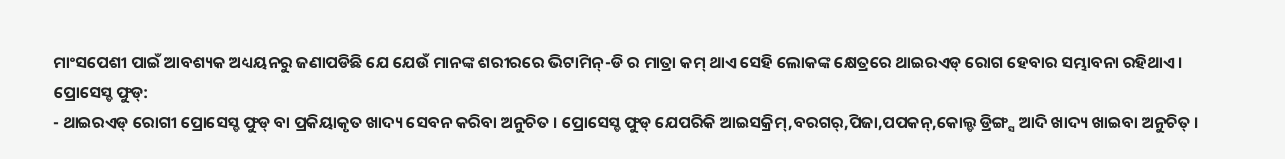ମାଂସପେଶୀ ପାଇଁ ଆବଶ୍ୟକ ଅଧ୍ୟୟନରୁ ଜଣାପଡିଛି ଯେ ଯେଉଁ ମାନଙ୍କ ଶରୀରରେ ଭିଟାମିନ୍-ଡି ର ମାତ୍ରା କମ୍ ଥାଏ ସେହି ଲୋକଙ୍କ କ୍ଷେତ୍ରରେ ଥାଇରଏଡ୍ ରୋଗ ହେବାର ସମ୍ଭାବନା ରହିଥାଏ ।
ପ୍ରୋସେସ୍ଡ ଫୁଡ୍:
- ଥାଇରଏଡ୍ ରୋଗୀ ପ୍ରୋସେସ୍ଡ ଫୁଡ୍ ବା ପ୍ରକିୟାକୃତ ଖାଦ୍ୟ ସେବନ କରିବା ଅନୁଚିତ । ପ୍ରୋସେସ୍ଡ ଫୁଡ୍ ଯେପରିକି ଆଇସକ୍ରିମ୍,ବରଗର୍,ପିଜା,ପପକନ୍,କୋଲ୍ଡ ଡ୍ରିଙ୍ଗ୍ସ ଆଦି ଖାଦ୍ୟ ଖାଇବା ଅନୁଚିତ୍ ।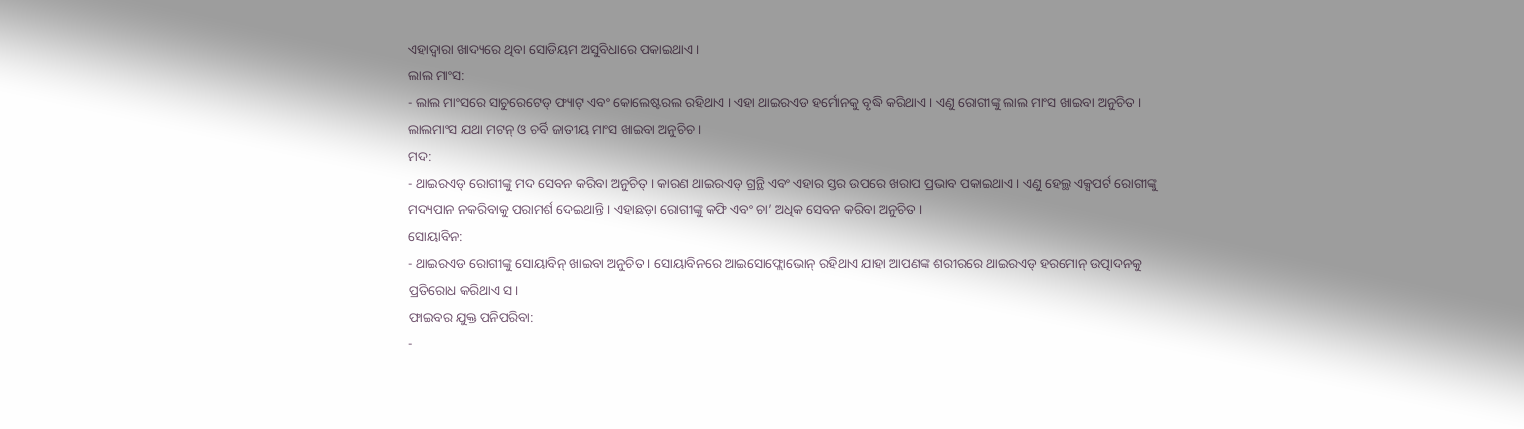ଏହାଦ୍ୱାରା ଖାଦ୍ୟରେ ଥିବା ସୋଡିୟମ ଅସୁବିଧାରେ ପକାଇଥାଏ ।
ଲାଲ ମାଂସ:
- ଲାଲ ମାଂସରେ ସାଚୁରେଟେଡ୍ ଫ୍ୟାଟ୍ ଏବଂ କୋଲେଷ୍ଟରଲ ରହିଥାଏ । ଏହା ଥାଇରଏଡ ହର୍ମୋନକୁ ବୃଦ୍ଧି କରିଥାଏ । ଏଣୁ ରୋଗୀଙ୍କୁ ଲାଲ ମାଂସ ଖାଇବା ଅନୁଚିତ । ଲାଲମାଂସ ଯଥା ମଟନ୍ ଓ ଚର୍ବି ଜାତୀୟ ମାଂସ ଖାଇବା ଅନୁଚିଚ ।
ମଦ:
- ଥାଇରଏଡ୍ ରୋଗୀଙ୍କୁ ମଦ ସେବନ କରିବା ଅନୁଚିତ୍ । କାରଣ ଥାଇରଏଡ୍ ଗ୍ରନ୍ଥି ଏବଂ ଏହାର ସ୍ତର ଉପରେ ଖରାପ ପ୍ରଭାବ ପକାଇଥାଏ । ଏଣୁ ହେଲ୍ଥ ଏକ୍ସପର୍ଟ ରୋଗୀଙ୍କୁ ମଦ୍ୟପାନ ନକରିବାକୁ ପରାମର୍ଶ ଦେଇଥାନ୍ତି । ଏହାଛଡ଼ା ରୋଗୀଙ୍କୁ କଫି ଏବଂ ଚା’ ଅଧିକ ସେବନ କରିବା ଅନୁଚିତ ।
ସୋୟାବିନ:
- ଥାଇରଏଡ ରୋଗୀଙ୍କୁ ସୋୟାବିନ୍ ଖାଇବା ଅନୁଚିତ । ସୋୟାବିନରେ ଆଇସୋଫ୍ଲୋଭୋନ୍ ରହିଥାଏ ଯାହା ଆପଣଙ୍କ ଶରୀରରେ ଥାଇରଏଡ୍ ହରମୋନ୍ ଉତ୍ପାଦନକୁ ପ୍ରତିରୋଧ କରିଥାଏ ସ।
ଫାଇବର ଯୁକ୍ତ ପନିପରିବା:
-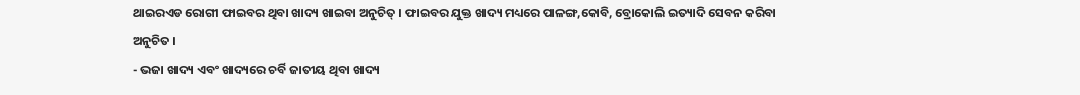ଥାଇରଏଡ ରୋଗୀ ଫାଇବର ଥିବା ଖାଦ୍ୟ ଖାଇବା ଅନୁଚିତ୍ । ଫାଇବର ଯୁକ୍ତ ଖାଦ୍ୟ ମଧ୍ୟରେ ପାଳଙ୍ଗ,କୋବି, ବ୍ରୋକୋଲି ଇତ୍ୟାଦି ସେବନ କରିବା ଅନୁଚିତ ।
- ଭଜା ଖାଦ୍ୟ ଏବଂ ଖାଦ୍ୟରେ ଚର୍ବି ଜାତୀୟ ଥିବା ଖାଦ୍ୟ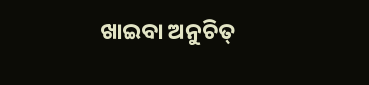ଖାଇବା ଅନୁଚିତ୍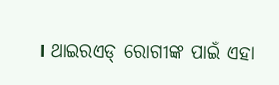। ଥାଇରଏଡ୍ ରୋଗୀଙ୍କ ପାଇଁ ଏହା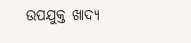ଉପଯୁକ୍ତ ଖାଦ୍ୟ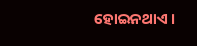ହୋଇନଥାଏ ।